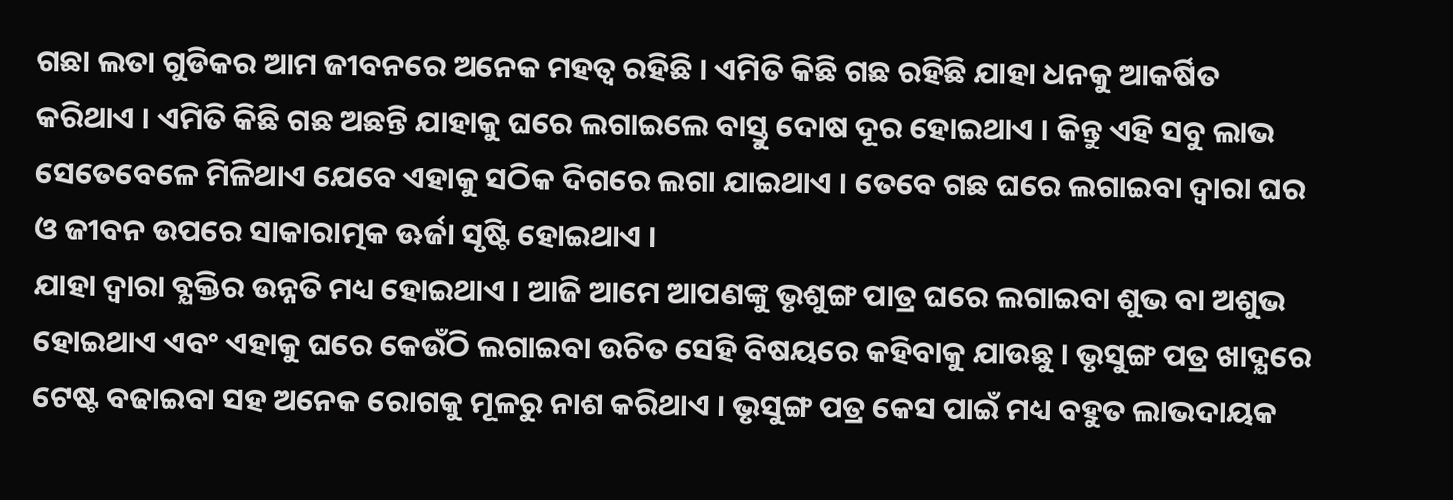ଗଛା ଲତା ଗୁଡିକର ଆମ ଜୀବନରେ ଅନେକ ମହତ୍ଵ ରହିଛି । ଏମିତି କିଛି ଗଛ ରହିଛି ଯାହା ଧନକୁ ଆକର୍ଷିତ କରିଥାଏ । ଏମିତି କିଛି ଗଛ ଅଛନ୍ତି ଯାହାକୁ ଘରେ ଲଗାଇଲେ ବାସ୍ତୁ ଦୋଷ ଦୂର ହୋଇଥାଏ । କିନ୍ତୁ ଏହି ସବୁ ଲାଭ ସେତେବେଳେ ମିଳିଥାଏ ଯେବେ ଏହାକୁ ସଠିକ ଦିଗରେ ଲଗା ଯାଇଥାଏ । ତେବେ ଗଛ ଘରେ ଲଗାଇବା ଦ୍ଵାରା ଘର ଓ ଜୀବନ ଉପରେ ସାକାରାତ୍ମକ ଊର୍ଜା ସୃଷ୍ଟି ହୋଇଥାଏ ।
ଯାହା ଦ୍ଵାରା ବ୍ଯକ୍ତିର ଉନ୍ନତି ମଧ୍ୟ ହୋଇଥାଏ । ଆଜି ଆମେ ଆପଣଙ୍କୁ ଭୃଶୁଙ୍ଗ ପାତ୍ର ଘରେ ଲଗାଇବା ଶୁଭ ବା ଅଶୁଭ ହୋଇଥାଏ ଏବଂ ଏହାକୁ ଘରେ କେଉଁଠି ଲଗାଇବା ଉଚିତ ସେହି ବିଷୟରେ କହିବାକୁ ଯାଉଛୁ । ଭୃସୁଙ୍ଗ ପତ୍ର ଖାଦ୍ଯରେ ଟେଷ୍ଟ ବଢାଇବା ସହ ଅନେକ ରୋଗକୁ ମୂଳରୁ ନାଶ କରିଥାଏ । ଭୃସୁଙ୍ଗ ପତ୍ର କେସ ପାଇଁ ମଧ୍ୟ ବହୁତ ଲାଭଦାୟକ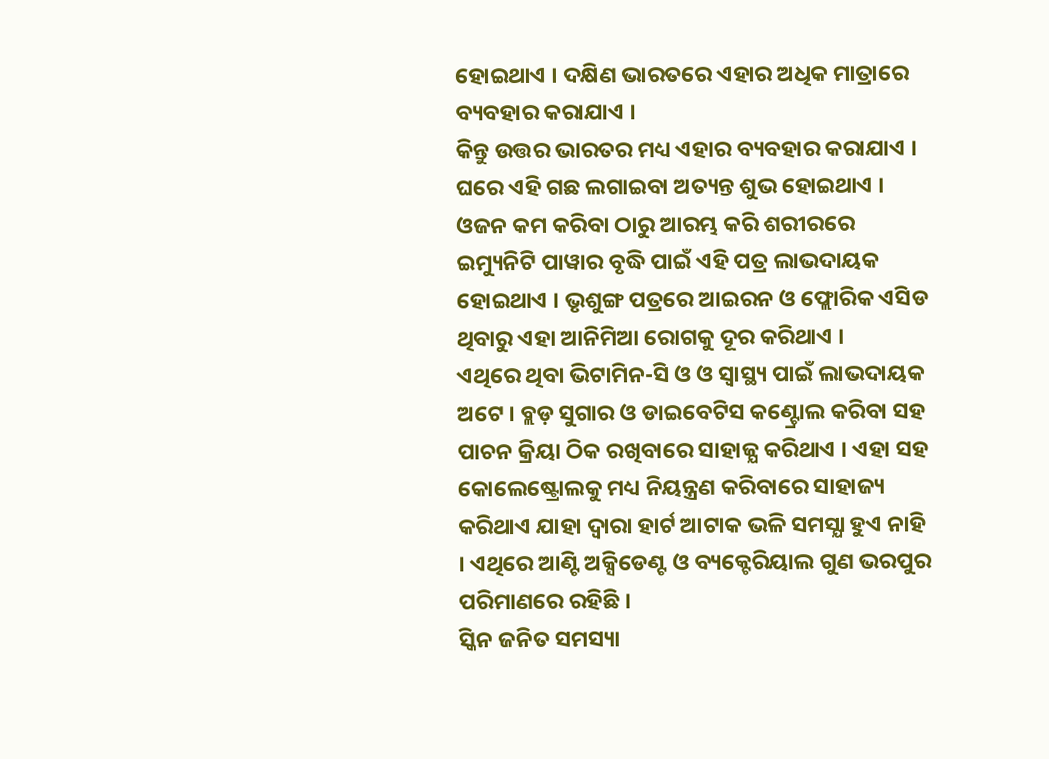ହୋଇଥାଏ । ଦକ୍ଷିଣ ଭାରତରେ ଏହାର ଅଧିକ ମାତ୍ରାରେ ବ୍ୟବହାର କରାଯାଏ ।
କିନ୍ତୁ ଉତ୍ତର ଭାରତର ମଧ୍ୟ ଏହାର ବ୍ୟବହାର କରାଯାଏ । ଘରେ ଏହି ଗଛ ଲଗାଇବା ଅତ୍ୟନ୍ତ ଶୁଭ ହୋଇଥାଏ । ଓଜନ କମ କରିବା ଠାରୁ ଆରମ୍ଭ କରି ଶରୀରରେ ଇମ୍ୟୁନିଟି ପାୱାର ବୃଦ୍ଧି ପାଇଁ ଏହି ପତ୍ର ଲାଭଦାୟକ ହୋଇଥାଏ । ଭୃଶୁଙ୍ଗ ପତ୍ରରେ ଆଇରନ ଓ ଫ୍ଲୋରିକ ଏସିଡ ଥିବାରୁ ଏହା ଆନିମିଆ ରୋଗକୁ ଦୂର କରିଥାଏ ।
ଏଥିରେ ଥିବା ଭିଟାମିନ-ସି ଓ ଓ ସ୍ୱାସ୍ଥ୍ୟ ପାଇଁ ଲାଭଦାୟକ ଅଟେ । ବ୍ଲଡ଼ ସୁଗାର ଓ ଡାଇବେଟିସ କଣ୍ଟ୍ରୋଲ କରିବା ସହ ପାଚନ କ୍ରିୟା ଠିକ ରଖିବାରେ ସାହାଜ୍ଯ କରିଥାଏ । ଏହା ସହ କୋଲେଷ୍ଟ୍ରୋଲକୁ ମଧ୍ୟ ନିୟନ୍ତ୍ରଣ କରିବାରେ ସାହାଜ୍ୟ କରିଥାଏ ଯାହା ଦ୍ଵାରା ହାର୍ଟ ଆଟାକ ଭଳି ସମସ୍ଯା ହୁଏ ନାହି । ଏଥିରେ ଆଣ୍ଟି ଅକ୍ସିଡେଣ୍ଟ ଓ ବ୍ୟକ୍ଟେରିୟାଲ ଗୁଣ ଭରପୁର ପରିମାଣରେ ରହିଛି ।
ସ୍କିନ ଜନିତ ସମସ୍ୟା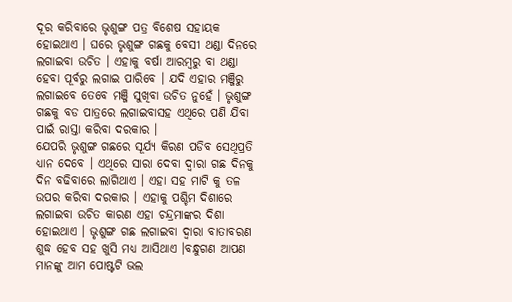ଦୂର କରିବାରେ ଭୃଶୁଙ୍ଗ ପତ୍ର ବିଶେଷ ସହାୟକ ହୋଇଥାଏ । ଘରେ ଭୃଶୁଙ୍ଗ ଗଛକୁ ବେସୀ ଥଣ୍ଡା ଦିନରେ ଲଗାଇବା ଉଚିତ । ଏହାକୁ ବର୍ଷା ଆରମ୍ବରୁ ବା ଥଣ୍ଡା ହେବା ପୂର୍ବରୁ ଲଗାଇ ପାରିବେ । ଯଦି ଏହାର ମଞ୍ଜିରୁ ଲଗାଇବେ ତେବେ ମଞ୍ଜି ସୁଖିବା ଉଚିତ ନୁହେଁ । ଭୃଶୁଙ୍ଗ ଗଛକୁ ବଡ ପାତ୍ରରେ ଲଗାଇବାସହ ଏଥିରେ ପଣି ଯିବା ପାଇଁ ରାସ୍ତା କରିବା ଦରକାର ।
ଯେପରି ଭୃଶୁଙ୍ଗ ଗଛରେ ସୂର୍ଯ୍ୟ କିରଣ ପଡିବ ସେଥିପ୍ରତି ଧ୍ୟାନ ଦେବେ । ଏଥିରେ ସାରା ଦେବା ଦ୍ଵାରା ଗଛ ଦିନକୁ ଦିନ ବଢିବାରେ ଲାଗିଥାଏ । ଏହା ସହ ମାଟି କୁ ତଳ ଉପର କରିବା ଦରକାର । ଏହାକୁ ପଶ୍ଚିମ ଦିଶାରେ ଲଗାଇବା ଉଚିତ କାରଣ ଏହା ଚନ୍ଦ୍ରମାଙ୍କର ଦିଶା ହୋଇଥାଏ । ଭୃଶୁଙ୍ଗ ଗଛ ଲଗାଇବା ଦ୍ଵାରା ବାତାବରଣ ଶୁଦ୍ଧ ହେବ ସହ ଖୁସି ମଧ୍ୟ ଆସିଥାଏ ।ବନ୍ଧୁଗଣ ଆପଣ ମାନଙ୍କୁ ଆମ ପୋଷ୍ଟଟି ଭଲ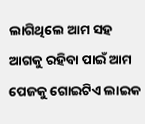ଲାଗିଥିଲେ ଆମ ସହ ଆଗକୁ ରହିବା ପାଇଁ ଆମ ପେଜକୁ ଗୋଇଟିଏ ଲାଇକ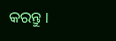କରନ୍ତୁ ।